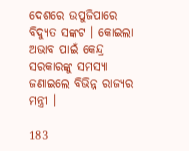ଦେଶରେ ଉପୁଜିପାରେ ବିଦ୍ୟୁତ ସଙ୍କଟ । କୋଇଲା ଅଭାବ ପାଇଁ କେନ୍ଦ୍ର ସରକାରଙ୍କୁ ସମସ୍ୟା ଜଣାଇଲେ ବିଭିନ୍ନ ରାଜ୍ୟର ମନ୍ତ୍ରୀ ।

183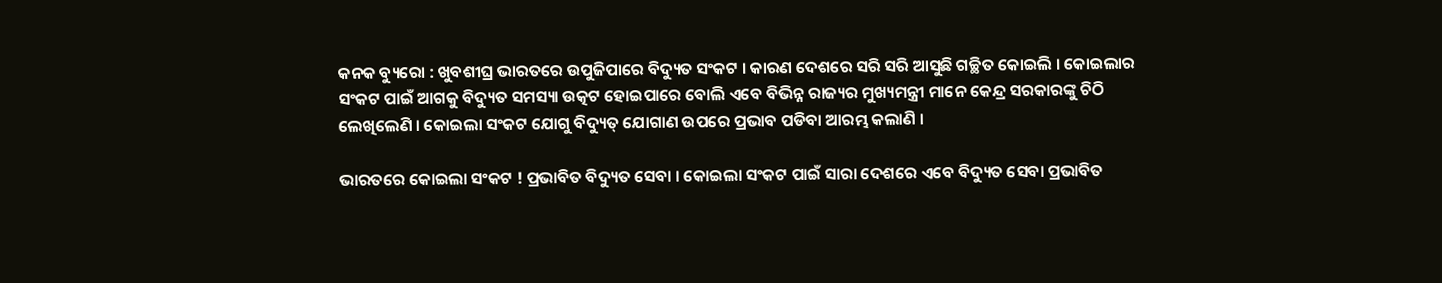କନକ ବ୍ୟୁରୋ : ଖୁବଶୀଘ୍ର ଭାରତରେ ଉପୁଜିପାରେ ବିଦ୍ୟୁତ ସଂକଟ । କାରଣ ଦେଶରେ ସରି ସରି ଆସୁଛି ଗଚ୍ଛିତ କୋଇଲି । କୋଇଲାର ସଂକଟ ପାଇଁ ଆଗକୁ ବିଦ୍ୟୁତ ସମସ୍ୟା ଉତ୍କଟ ହୋଇପାରେ ବୋଲି ଏବେ ବିଭିନ୍ନ ରାଜ୍ୟର ମୁଖ୍ୟମନ୍ତ୍ରୀ ମାନେ କେନ୍ଦ୍ର ସରକାରଙ୍କୁ ଚିଠି ଲେଖିଲେଣି । କୋଇଲା ସଂକଟ ଯୋଗୁ ବିଦ୍ୟୁତ୍ ଯୋଗାଣ ଉପରେ ପ୍ରଭାବ ପଡିବା ଆରମ୍ଭ କଲାଣି ।

ଭାରତରେ କୋଇଲା ସଂକଟ ! ପ୍ରଭାବିତ ବିଦ୍ୟୁତ ସେବା । କୋଇଲା ସଂକଟ ପାଇଁ ସାରା ଦେଶରେ ଏବେ ବିଦ୍ୟୁତ ସେବା ପ୍ରଭାବିତ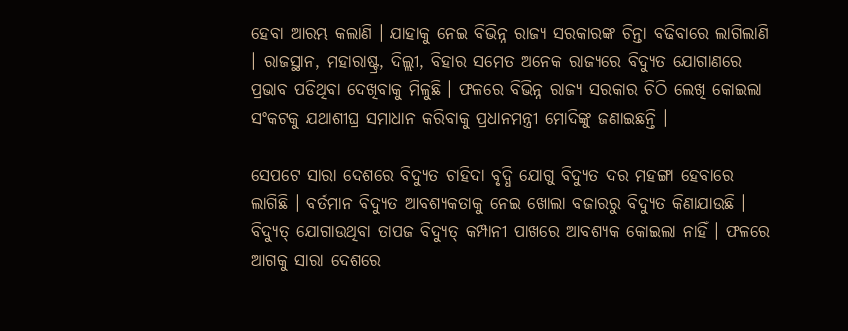ହେବା ଆରମ୍ଭ କଲାଣି । ଯାହାକୁ ନେଇ ବିଭିନ୍ନ ରାଜ୍ୟ ସରକାରଙ୍କ ଚିନ୍ତା ବଢିବାରେ ଲାଗିଲାଣି । ରାଜସ୍ଥାନ, ମହାରାଷ୍ଟ୍ର, ଦିଲ୍ଲୀ, ବିହାର ସମେତ ଅନେକ ରାଜ୍ୟରେ ବିଦ୍ୟୁତ ଯୋଗାଣରେ ପ୍ରଭାବ ପଡିଥିବା ଦେଖିବାକୁ ମିଳୁଛି । ଫଳରେ ବିଭିନ୍ନ ରାଜ୍ୟ ସରକାର ଚିଠି ଲେଖି କୋଇଲା ସଂକଟକୁ ଯଥାଶୀଘ୍ର ସମାଧାନ କରିବାକୁ ପ୍ରଧାନମନ୍ତ୍ରୀ ମୋଦିଙ୍କୁ ଜଣାଇଛନ୍ତି ।

ସେପଟେ ସାରା ଦେଶରେ ବିଦ୍ୟୁତ ଚାହିଦା ବୃଦ୍ଧି ଯୋଗୁ ବିଦ୍ୟୁତ ଦର ମହଙ୍ଗା ହେବାରେ ଲାଗିଛି । ବର୍ତମାନ ବିଦ୍ୟୁତ ଆବଶ୍ୟକତାକୁ ନେଇ ଖୋଲା ବଜାରରୁ ବିଦ୍ୟୁତ କିଣାଯାଉଛି । ବିଦ୍ୟୁତ୍ ଯୋଗାଉଥିବା ତାପଜ ବିଦ୍ୟୁତ୍ କମ୍ପାନୀ ପାଖରେ ଆବଶ୍ୟକ କୋଇଲା ନାହିଁ । ଫଳରେ ଆଗକୁ ସାରା ଦେଶରେ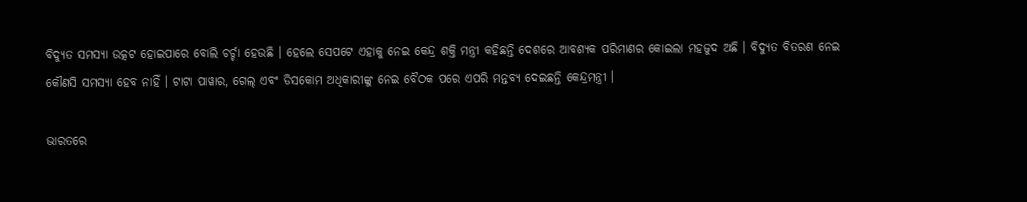ବିଦ୍ୟୁତ ସମସ୍ୟା ଉତ୍କଟ ହୋଇପାରେ ବୋଲି ଚର୍ଚ୍ଚା ହେଉଛି । ହେଲେ ସେପଟେ ଏହାକୁ ନେଇ କେନ୍ଦ୍ର ଶକ୍ତି ମନ୍ତ୍ରୀ କହିଛନ୍ତି ଦେଶରେ ଆବଶ୍ୟକ ପରିମାଣର କୋଇଲା ମହଜୁଦ ଅଛି । ବିଦ୍ୟୁତ ବିତରଣ ନେଇ କୌଣସି ସମସ୍ୟା ହେବ ନାହିଁ । ଟାଟା ପାୱାର, ଗେଲ୍ ଏବଂ ଡିସକୋମ ଅଧିକାରୀଙ୍କୁ ନେଇ ବୈଠକ ପରେ ଏପରି ମନ୍ତବ୍ୟ ଦେଇଛନ୍ତି କେନ୍ଦ୍ରମନ୍ତ୍ରୀ ।

ଭାରତରେ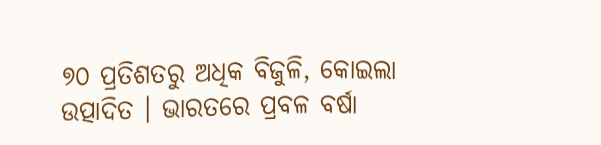୭୦ ପ୍ରତିଶତରୁ ଅଧିକ ବିଜୁଳି, କୋଇଲା ଉତ୍ପାଦିତ । ଭାରତରେ ପ୍ରବଳ ବର୍ଷା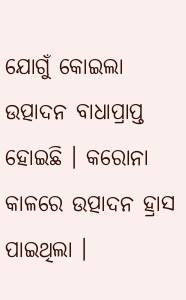ଯୋଗୁଁ କୋଇଲା ଉତ୍ପାଦନ ବାଧାପ୍ରାପ୍ତ ହୋଇଛି । କରୋନା କାଳରେ ଉତ୍ପାଦନ ହ୍ରାସ ପାଇଥିଲା ।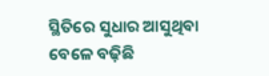ସ୍ଥିତିରେ ସୁଧାର ଆସୁଥିବା ବେଳେ ବଢ଼ିଛି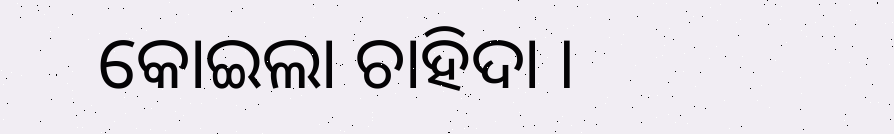କୋଇଲା ଚାହିଦା ।